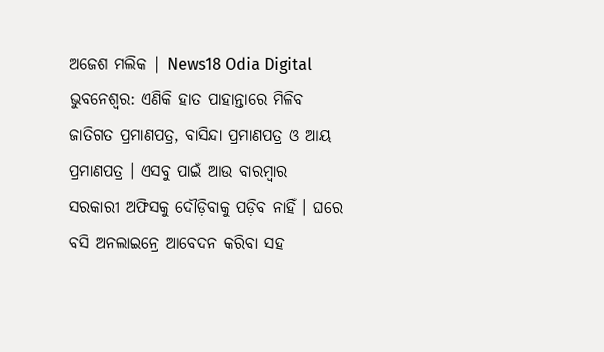ଅଜେଶ ମଲିକ | News18 Odia Digital
ଭୁବନେଶ୍ବର: ଏଣିକି ହାତ ପାହାନ୍ତାରେ ମିଳିବ ଜାତିଗତ ପ୍ରମାଣପତ୍ର, ବାସିନ୍ଦା ପ୍ରମାଣପତ୍ର ଓ ଆୟ ପ୍ରମାଣପତ୍ର । ଏସବୁ ପାଇଁ ଆଉ ବାରମ୍ବାର ସରକାରୀ ଅଫିସକୁ ଦୌଡ଼ିବାକୁ ପଡ଼ିବ ନାହିଁ । ଘରେ ବସି ଅନଲାଇନ୍ରେ ଆବେଦନ କରିବା ସହ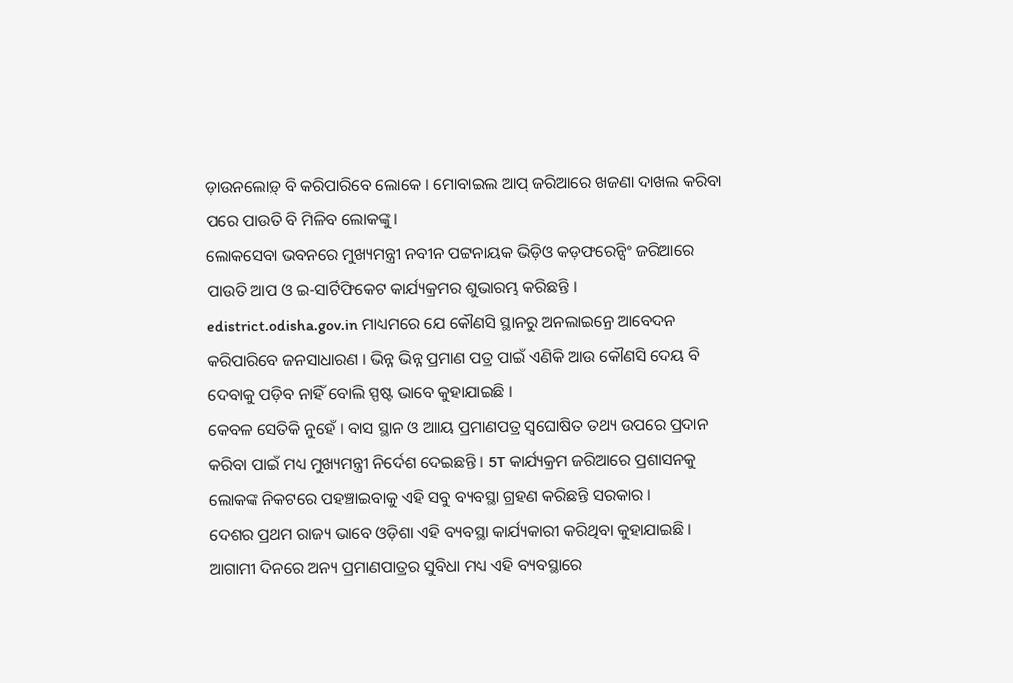ଡ଼ାଉନଲୋଡ଼୍ ବି କରିପାରିବେ ଲୋକେ । ମୋବାଇଲ ଆପ୍ ଜରିଆରେ ଖଜଣା ଦାଖଲ କରିବା ପରେ ପାଉତି ବି ମିଳିବ ଲୋକଙ୍କୁ।
ଲୋକସେବା ଭବନରେ ମୁଖ୍ୟମନ୍ତ୍ରୀ ନବୀନ ପଟ୍ଟନାୟକ ଭିଡ଼ିଓ କଡ଼ଫରେନ୍ସିଂ ଜରିଆରେ ପାଉତି ଆପ ଓ ଇ-ସାର୍ଟିଫିକେଟ କାର୍ଯ୍ୟକ୍ରମର ଶୁଭାରମ୍ଭ କରିଛନ୍ତି ।
edistrict.odisha.gov.in ମାଧ୍ୟମରେ ଯେ କୌଣସି ସ୍ଥାନରୁ ଅନଲାଇନ୍ରେ ଆବେଦନ କରିପାରିବେ ଜନସାଧାରଣ । ଭିନ୍ନ ଭିନ୍ନ ପ୍ରମାଣ ପତ୍ର ପାଇଁ ଏଣିକି ଆଉ କୌଣସି ଦେୟ ବି ଦେବାକୁ ପଡ଼ିବ ନାହିଁ ବୋଲି ସ୍ପଷ୍ଟ ଭାବେ କୁହାଯାଇଛି ।
କେବଳ ସେତିକି ନୁହେଁ । ବାସ ସ୍ଥାନ ଓ ଆାୟ ପ୍ରମାଣପତ୍ର ସ୍ବଘୋଷିତ ତଥ୍ୟ ଉପରେ ପ୍ରଦାନ କରିବା ପାଇଁ ମଧ୍ୟ ମୁଖ୍ୟମନ୍ତ୍ରୀ ନିର୍ଦେଶ ଦେଇଛନ୍ତି । 5T କାର୍ଯ୍ୟକ୍ରମ ଜରିଆରେ ପ୍ରଶାସନକୁ ଲୋକଙ୍କ ନିକଟରେ ପହଞ୍ଚାଇବାକୁ ଏହି ସବୁ ବ୍ୟବସ୍ଥା ଗ୍ରହଣ କରିଛନ୍ତି ସରକାର ।
ଦେଶର ପ୍ରଥମ ରାଜ୍ୟ ଭାବେ ଓଡ଼ିଶା ଏହି ବ୍ୟବସ୍ଥା କାର୍ଯ୍ୟକାରୀ କରିଥିବା କୁହାଯାଇଛି । ଆଗାମୀ ଦିନରେ ଅନ୍ୟ ପ୍ରମାଣପାତ୍ରର ସୁବିଧା ମଧ୍ୟ ଏହି ବ୍ୟବସ୍ଥାରେ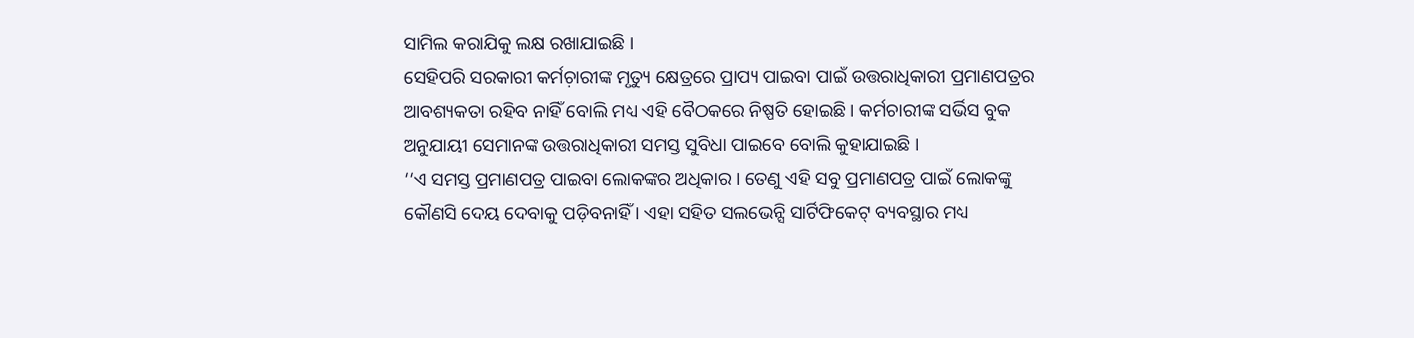ସାମିଲ କରାଯିକୁ ଲକ୍ଷ ରଖାଯାଇଛି ।
ସେହିପରି ସରକାରୀ କର୍ମଚ଼ାରୀଙ୍କ ମୃତ୍ୟୁ କ୍ଷେତ୍ରରେ ପ୍ରାପ୍ୟ ପାଇବା ପାଇଁ ଉତ୍ତରାଧିକାରୀ ପ୍ରମାଣପତ୍ରର ଆବଶ୍ୟକତା ରହିବ ନାହିଁ ବୋଲି ମଧ୍ୟ ଏହି ବୈଠକରେ ନିଷ୍ପତି ହୋଇଛି । କର୍ମଚାରୀଙ୍କ ସର୍ଭିସ ବୁକ ଅନୁଯାୟୀ ସେମାନଙ୍କ ଉତ୍ତରାଧିକାରୀ ସମସ୍ତ ସୁବିଧା ପାଇବେ ବୋଲି କୁହାଯାଇଛି ।
‘‘ଏ ସମସ୍ତ ପ୍ରମାଣପତ୍ର ପାଇବା ଲୋକଙ୍କର ଅଧିକାର । ତେଣୁ ଏହି ସବୁ ପ୍ରମାଣପତ୍ର ପାଇଁ ଲୋକଙ୍କୁ କୌଣସି ଦେୟ ଦେବାକୁ ପଡ଼ିବନାହିଁ । ଏହା ସହିତ ସଲଭେନ୍ସି ସାର୍ଟିଫିକେଟ୍ ବ୍ୟବସ୍ଥାର ମଧ୍ୟ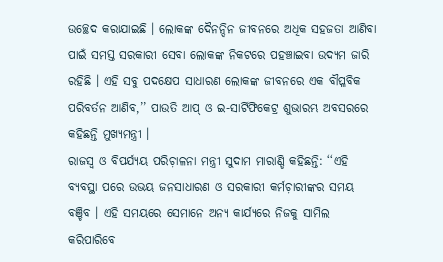ଉଚ୍ଛେଦ କରାଯାଇଛି । ଲୋକଙ୍କ ଦୈନନ୍ଦିନ ଜୀବନରେ ଅଧିକ ସହଜତା ଆଣିବା ପାଇଁ ସମସ୍ତ ସରକାରୀ ସେବା ଲୋକଙ୍କ ନିକଟରେ ପହଞ୍ଚାଇବା ଉଦ୍ୟମ ଜାରି ରହିଛି । ଏହି ସବୁ ପଦକ୍ଷେପ ସାଧାରଣ ଲୋକଙ୍କ ଜୀବନରେ ଏକ ବୗପ୍ଳବିକ ପରିବର୍ତନ ଆଣିବ,’’ ପାଉତି ଆପ୍ ଓ ଇ-ସାର୍ଟିଫିକେଟ୍ର ଶୁଭାରମ୍ଭ ଅବସରରେ କହିଛନ୍ତି ମୁଖ୍ୟମନ୍ତ୍ରୀ ।
ରାଜସ୍ବ ଓ ବିପର୍ଯ୍ୟୟ ପରିଚ଼ାଳନା ମନ୍ତ୍ରୀ ସୁଦାମ ମାରାଣ୍ଡି କହିଛନ୍ତି: ‘‘ଏହି ବ୍ୟବସ୍ଥା ପରେ ଉଭୟ ଜନସାଧାରଣ ଓ ସରକାରୀ କର୍ମଚ଼ାରୀଙ୍କର ସମୟ ବଞ୍ଚିବ । ଏହି ସମୟରେ ସେମାନେ ଅନ୍ୟ କାର୍ଯ୍ୟରେ ନିଜକୁ ସାମିଲ କରିପାରିବେ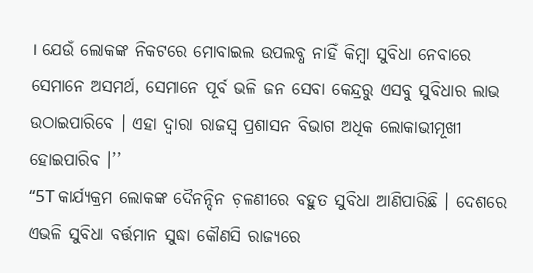। ଯେଉଁ ଲୋକଙ୍କ ନିକଟରେ ମୋବାଇଲ ଉପଲବ୍ଧ ନାହିଁ କିମ୍ବା ସୁବିଧା ନେବାରେ ସେମାନେ ଅସମର୍ଥ, ସେମାନେ ପୂର୍ବ ଭଳି ଜନ ସେବା କେନ୍ଦ୍ରରୁ ଏସବୁ ସୁବିଧାର ଲାଭ ଉଠାଇପାରିବେ । ଏହା ଦ୍ବାରା ରାଜସ୍ବ ପ୍ରଶାସନ ବିଭାଗ ଅଧିକ ଲୋକାଭୀମୂଖୀ ହୋଇପାରିବ ।’’
‘‘5T କାର୍ଯ୍ୟକ୍ରମ ଲୋକଙ୍କ ଦୈନନ୍ଦିନ ଚ଼ଳଣୀରେ ବହୁତ ସୁବିଧା ଆଣିପାରିଛି । ଦେଶରେ ଏଭଳି ସୁବିଧା ବର୍ତ୍ତମାନ ସୁଦ୍ଧା କୌଣସି ରାଜ୍ୟରେ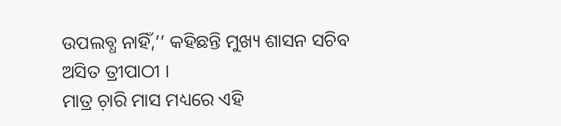ଉପଲବ୍ଧ ନାହିଁ,’’ କହିଛନ୍ତି ମୁଖ୍ୟ ଶାସନ ସଚିବ ଅସିତ ତ୍ରୀପାଠୀ ।
ମାତ୍ର ଚ଼ାରି ମାସ ମଧ୍ୟରେ ଏହି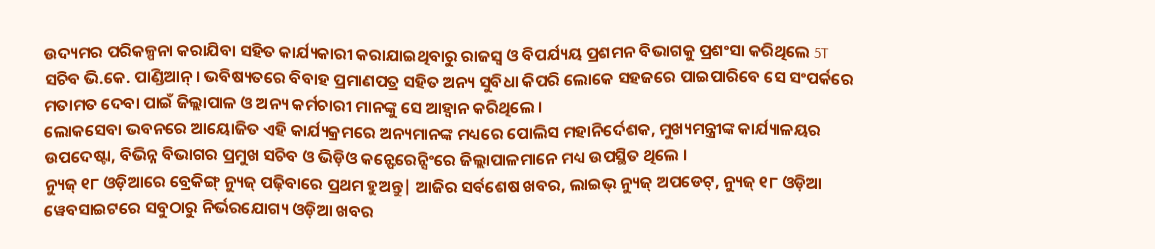ଉଦ୍ୟମର ପରିକଳ୍ପନା କରାଯିବା ସହିତ କାର୍ଯ୍ୟକାରୀ କରାଯାଇଥିବାରୁ ରାଜସ୍ବ ଓ ବିପର୍ଯ୍ୟୟ ପ୍ରଶମନ ବିଭାଗକୁ ପ୍ରଶଂସା କରିଥିଲେ 5T ସଚିବ ଭି.କେ. ପାଣ୍ଡିଆନ୍ । ଭବିଷ୍ୟତରେ ବିବାହ ପ୍ରମାଣପତ୍ର ସହିତ ଅନ୍ୟ ସୁବିଧା କିପରି ଲୋକେ ସହଜରେ ପାଇପାରିବେ ସେ ସଂପର୍କରେ ମତାମତ ଦେବା ପାଇଁ ଜିଲ୍ଲାପାଳ ଓ ଅନ୍ୟ କର୍ମଚାରୀ ମାନଙ୍କୁ ସେ ଆହ୍ବାନ କରିଥିଲେ ।
ଲୋକସେବା ଭବନରେ ଆୟୋଜିତ ଏହି କାର୍ଯ୍ୟକ୍ରମରେ ଅନ୍ୟମାନଙ୍କ ମଧ୍ୟରେ ପୋଲିସ ମହାନିର୍ଦେଶକ, ମୁଖ୍ୟମନ୍ତ୍ରୀଙ୍କ କାର୍ଯ୍ୟାଳୟର ଉପଦେଷ୍ଟା, ବିଭିନ୍ନ ବିଭାଗର ପ୍ରମୁଖ ସଚିବ ଓ ଭିଡ଼ିଓ କନ୍ଫେରେନ୍ସିଂରେ ଜିଲ୍ଲାପାଳମାନେ ମଧ୍ୟ ଉପସ୍ଥିତ ଥିଲେ ।
ନ୍ୟୁଜ୍ ୧୮ ଓଡ଼ିଆରେ ବ୍ରେକିଙ୍ଗ୍ ନ୍ୟୁଜ୍ ପଢ଼ିବାରେ ପ୍ରଥମ ହୁଅନ୍ତୁ| ଆଜିର ସର୍ବଶେଷ ଖବର, ଲାଇଭ୍ ନ୍ୟୁଜ୍ ଅପଡେଟ୍, ନ୍ୟୁଜ୍ ୧୮ ଓଡ଼ିଆ ୱେବସାଇଟରେ ସବୁଠାରୁ ନିର୍ଭରଯୋଗ୍ୟ ଓଡ଼ିଆ ଖବର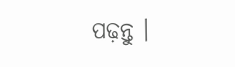ପଢ଼ନ୍ତୁ ।